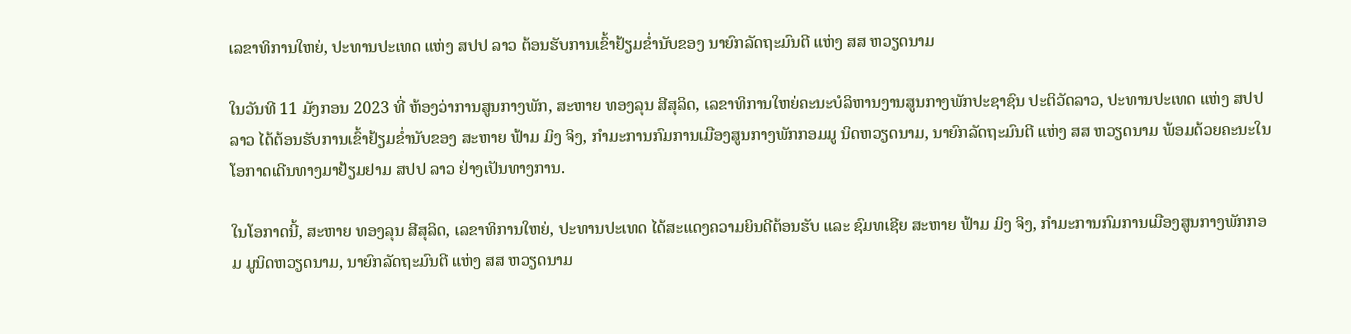ເລຂາທິການໃຫຍ່, ປະທານປະເທດ ແຫ່ງ ສປປ ລາວ ຕ້ອນຮັບການເຂົ້າຢ້ຽມຂໍ່ານັບຂອງ ນາຍົກລັດຖະມົນຕີ ແຫ່ງ ສສ ຫວຽດນາມ

ໃນວັນທີ 11 ມັງກອນ 2023 ທີ່ ຫ້ອງວ່າການສູນກາງພັກ, ສະຫາຍ ທອງລຸນ ສີສຸລິດ, ເລຂາທິການໃຫຍ່ຄະນະບໍລິຫານງານສູນກາງພັກປະຊາຊົນ ປະຕິວັດລາວ, ປະທານປະເທດ ແຫ່ງ ສປປ ລາວ ໄດ້ຕ້ອນຮັບການເຂົ້າຢ້ຽມຂໍ່ານັບຂອງ ສະຫາຍ ຟ້າມ ມິງ ຈິງ, ກໍາມະການກົມການເມືອງສູນກາງພັກກອມມູ ນິດຫວຽດນາມ, ນາຍົກລັດຖະມົນຕີ ແຫ່ງ ສສ ຫວຽດນາມ ພ້ອມດ້ວຍຄະນະໃນໂອກາດເດີນທາງມາຢ້ຽມຢາມ ສປປ ລາວ ຢ່າງເປັນທາງການ.

ໃນໂອກາດນີ້, ສະຫາຍ ທອງລຸນ ສີສຸລິດ, ເລຂາທິການໃຫຍ່, ປະທານປະເທດ ໄດ້ສະແດງຄວາມຍິນດີຕ້ອນຮັບ ແລະ ຊົມທເຊີຍ ສະຫາຍ ຟ້າມ ມິງ ຈິງ, ກໍາມະການກົມການເມືອງສູນກາງພັກກອມ ມູນິດຫວຽດນາມ, ນາຍົກລັດຖະມົນຕີ ແຫ່ງ ສສ ຫວຽດນາມ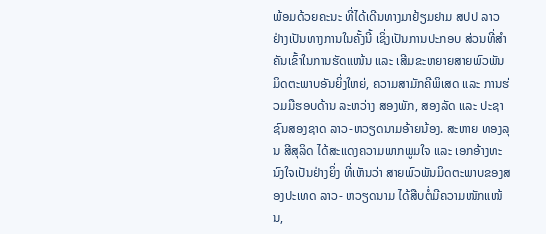ພ້ອມດ້ວຍຄະນະ ທີ່ໄດ້ເດີນທາງມາຢ້ຽມຢາມ ສປປ ລາວ ຢ່າງເປັນທາງການໃນຄັ້ງນີ້ ເຊິ່ງເປັນການປະກອບ ສ່ວນທີ່ສໍາຄັນເຂົ້າໃນການຮັດແໜ້ນ ແລະ ເສີມຂະຫຍາຍສາຍພົວພັນມິດຕະພາບອັນຍິ່ງໃຫຍ່, ຄວາມສາມັກຄີພິເສດ ແລະ ການຮ່ວມມືຮອບດ້ານ ລະຫວ່າງ ສອງພັກ, ສອງລັດ ແລະ ປະຊາຊົນສອງຊາດ ລາວ-ຫວຽດນາມອ້າຍນ້ອງ. ສະຫາຍ ທອງລຸນ ສີສຸລິດ ໄດ້ສະແດງຄວາມພາກພູມໃຈ ແລະ ເອກອ້າງທະນົງໃຈເປັນຢ່າງຍິ່ງ ທີ່ເຫັນວ່າ ສາຍພົວພັນມິດຕະພາບຂອງສອງປະເທດ ລາວ- ຫວຽດນາມ ໄດ້ສືບຕໍ່ມີຄວາມໜັກແໜ້ນ,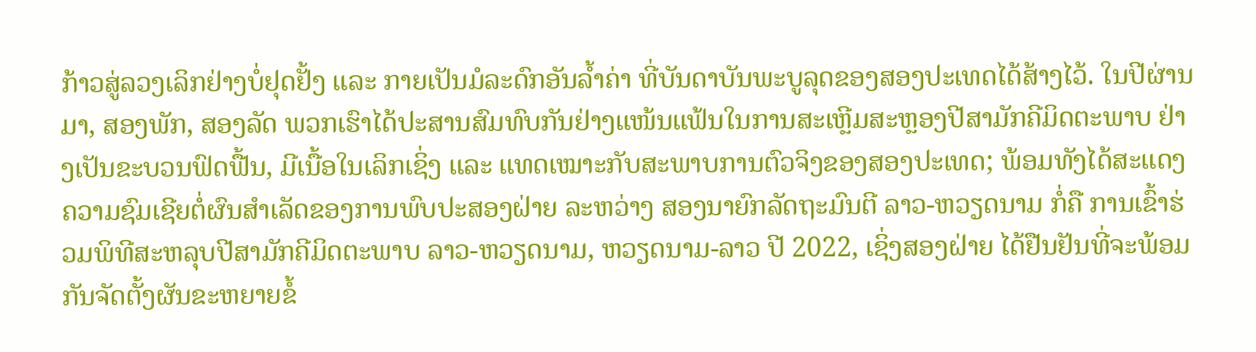ກ້າວສູ່ລວງເລິກຢ່າງບໍ່ຢຸດຢັ້ງ ແລະ ກາຍເປັນມໍລະດົກອັນລໍ້າຄ່າ ທີ່ບັນດາບັນພະບູລຸດຂອງສອງປະເທດໄດ້ສ້າງໄວ້. ໃນປີຜ່ານມາ, ສອງພັກ, ສອງລັດ ພວກເຮົາໄດ້ປະສານສົມທົບກັນຢ່າງແໜ້ນແຟ້ນໃນການສະເຫຼີມສະຫຼອງປີສາມັກຄີມິດຕະພາບ ຢ່າງເປັນຂະບວນຟົດຟື້ນ, ມີເນື້ອໃນເລິກເຊິ່ງ ແລະ ແທດເໝາະກັບສະພາບການຕົວຈິງຂອງສອງປະເທດ; ພ້ອມທັງໄດ້ສະແດງຄວາມຊົມເຊີຍຕໍ່ຜົນສໍາເລັດຂອງການພົບປະສອງຝ່າຍ ລະຫວ່າງ ສອງນາຍົກລັດຖະມົນຕີ ລາວ-ຫວຽດນາມ ກໍ່ຄື ການເຂົ້າຮ່ວມພິທີສະຫລຸບປີສາມັກຄີມິດຕະພາບ ລາວ-ຫວຽດນາມ, ຫວຽດນາມ-ລາວ ປີ 2022, ເຊິ່ງສອງຝ່າຍ ໄດ້ຢືນຢັນທີ່ຈະພ້ອມກັນຈັດຕັ້ງຜັນຂະຫຍາຍຂໍ້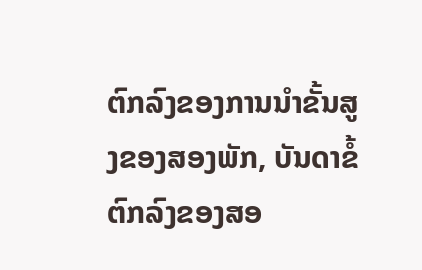ຕົກລົງຂອງການນໍາຂັ້ນສູງຂອງສອງພັກ, ບັນດາຂໍ້ຕົກລົງຂອງສອ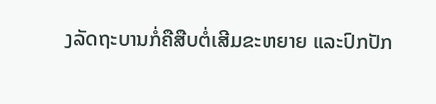ງລັດຖະບານກໍ່ຄືສືບຕໍ່ເສີມຂະຫຍາຍ ແລະປົກປັກ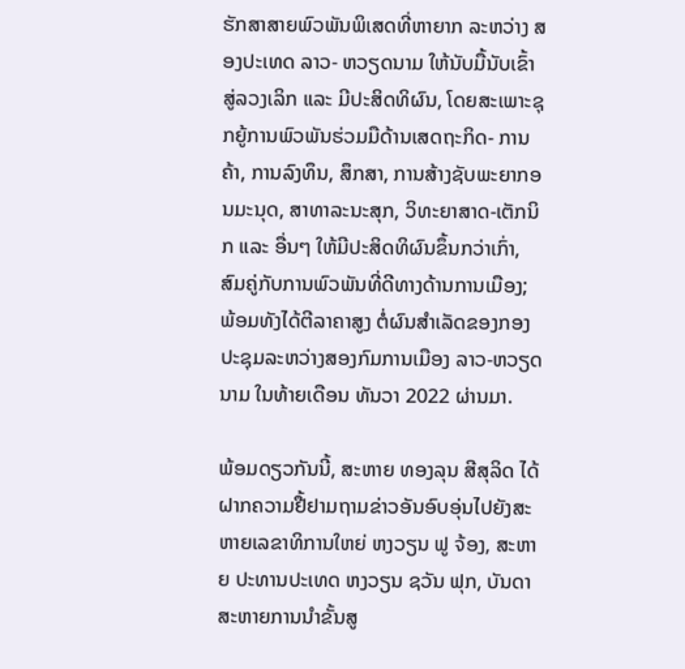ຮັກສາສາຍພົວພັນພິເສດທີ່ຫາຍາກ ລະຫວ່າງ ສອງປະເທດ ລາວ- ຫວຽດນາມ ໃຫ້ນັບມື້ນັບເຂົ້າສູ່ລວງເລິກ ແລະ ມີປະສິດທິຜົນ, ໂດຍສະເພາະຊຸກຍູ້ການພົວພັນຮ່ວມມືດ້ານເສດຖະກິດ- ການຄ້າ, ການລົງທຶນ, ສຶກສາ, ການສ້າງຊັບພະຍາກອນມະນຸດ, ສາທາລະນະສຸກ, ວິທະຍາສາດ-ເຕັກນິກ ແລະ ອື່ນໆ ໃຫ້ມີປະສິດທິຜົນຂຶ້ນກວ່າເກົ່າ, ສົມຄູ່ກັບການພົວພັນທີ່ດີທາງດ້ານການເມືອງ; ພ້ອມທັງໄດ້ຕີລາຄາສູງ ຕໍ່ຜົນສໍາເລັດຂອງກອງປະຊຸມລະຫວ່າງສອງກົມການເມືອງ ລາວ-ຫວຽດນາມ ໃນທ້າຍເດືອນ ທັນວາ 2022 ຜ່ານມາ.

ພ້ອມດຽວກັນນີ້, ສະຫາຍ ທອງລຸນ ສີສຸລິດ ໄດ້ຝາກຄວາມຢື້ຢາມຖາມຂ່າວອັນອົບອຸ່ນໄປຍັງສະຫາຍເລຂາທິການໃຫຍ່ ຫງວຽນ ຟູ ຈ້ອງ, ສະຫາຍ ປະທານປະເທດ ຫງວຽນ ຊວັນ ຟຸກ, ບັນດາສະຫາຍການນໍາຂັ້ນສູ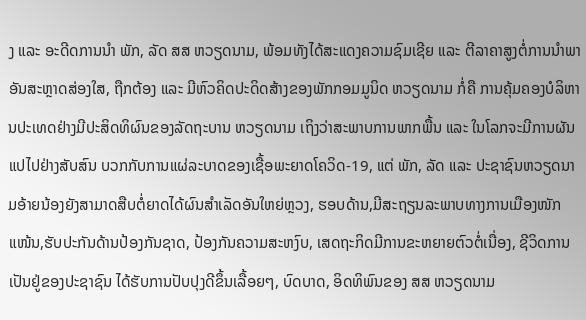ງ ແລະ ອະດີດການນໍາ ພັກ, ລັດ ສສ ຫວຽດນາມ, ພ້ອມທັງໄດ້ສະແດງຄວາມຊົມເຊີຍ ແລະ ຕີລາຄາສູງຕໍ່ການນໍາພາອັນສະຫຼາດສ່ອງໃສ, ຖືກຕ້ອງ ແລະ ມີຫົວຄິດປະດິດສ້າງຂອງພັກກອມມູນິດ ຫວຽດນາມ ກໍ່ຄື ການຄຸ້ມຄອງບໍລິຫານປະເທດຢ່າງມີປະສິດທິຜົນຂອງລັດຖະບານ ຫວຽດນາມ ເຖິງວ່າສະພາບການພາກພື້ນ ແລະ ໃນໂລກຈະມີການຜັນແປໄປຢ່າງສັບສົນ ບວກກັບການແຜ່ລະບາດຂອງເຊື້ອພະຍາດໂຄວິດ-19, ແຕ່ ພັກ, ລັດ ແລະ ປະຊາຊົນຫວຽດນາມອ້າຍນ້ອງຍັງສາມາດສືບຕໍ່ຍາດໄດ້ຜົນສໍາເລັດອັນໃຫຍ່ຫຼວງ, ຮອບດ້ານ,ມີສະຖຽນລະພາບທາງການເມືອງໜັກແໜ້ນ,ຮັບປະກັນດ້ານປ້ອງກັນຊາດ, ປ້ອງກັນຄວາມສະຫງົບ, ເສດຖະກິດມີການຂະຫຍາຍຕົວຕໍ່ເນື່ອງ, ຊີວິດການເປັນຢູ່ຂອງປະຊາຊົນ ໄດ້ຮັບການປັບປຸງດີຂຶ້ນເລື້ອຍໆ, ບົດບາດ, ອິດທິພົນຂອງ ສສ ຫວຽດນາມ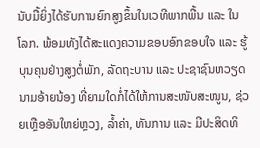ນັບມື້ຍິ່ງໄດ້ຮັບການຍົກສູງຂຶ້ນໃນເວທີພາກພື້ນ ແລະ ໃນໂລກ. ພ້ອມທັງໄດ້ສະແດງຄວາມຂອບອົກຂອບໃຈ ແລະ ຮູ້ບຸນຄຸນຢ່າງສູງຕໍ່ພັກ, ລັດຖະບານ ແລະ ປະຊາຊົນຫວຽດນາມອ້າຍນ້ອງ ທີ່ຍາມໃດກໍ່ໄດ້ໃຫ້ການສະໜັບສະໜູນ, ຊ່ວຍເຫຼືອອັນໃຫຍ່ຫຼວງ, ລໍ້າຄ່າ, ທັນການ ແລະ ມີປະສິດທິ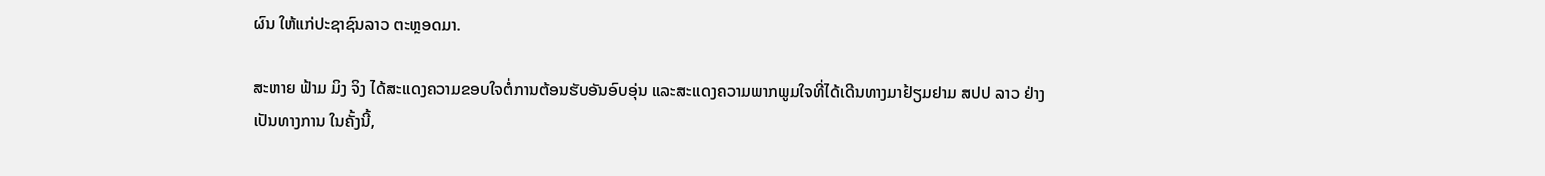ຜົນ ໃຫ້ແກ່ປະຊາຊົນລາວ ຕະຫຼອດມາ.

ສະຫາຍ ຟ້າມ ມິງ ຈິງ ໄດ້ສະແດງຄວາມຂອບໃຈຕໍ່ການຕ້ອນຮັບອັນອົບອຸ່ນ ແລະສະແດງຄວາມພາກພູມໃຈທີ່ໄດ້ເດີນທາງມາຢ້ຽມຢາມ ສປປ ລາວ ຢ່າງເປັນທາງການ ໃນຄັ້ງນີ້,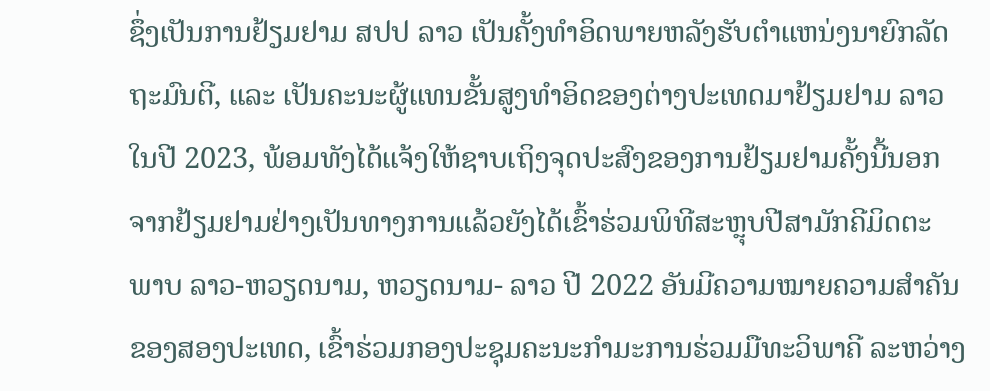ຊຶ່ງເປັນການຢ້ຽມຢາມ ສປປ ລາວ ເປັນຄັ້ງທຳອິດພາຍຫລັງຮັບຕຳແຫນ່ງນາຍົກລັດຖະມົນຕີ, ແລະ ເປັນຄະນະຜູ້ແທນຂັ້ນສູງທຳອິດຂອງຕ່າງປະເທດມາຢ້ຽມຢາມ ລາວ ໃນປີ 2023, ພ້ອມທັງໄດ້ແຈ້ງໃຫ້ຊາບເຖິງຈຸດປະສົງຂອງການຢ້ຽມຢາມຄັ້ງນີ້ນອກຈາກຢ້ຽມຢາມຢ່າງເປັນທາງການແລ້ວຍັງໄດ້ເຂົ້າຮ່ວມພິທີສະຫຼຸບປີສາມັກຄີມິດຕະພາບ ລາວ-ຫວຽດນາມ, ຫວຽດນາມ- ລາວ ປີ 2022 ອັນມີຄວາມໝາຍຄວາມສໍາຄັນຂອງສອງປະເທດ, ເຂົ້າຮ່ວມກອງປະຊຸມຄະນະກຳມະການຮ່ວມມືທະວິພາຄີ ລະຫວ່າງ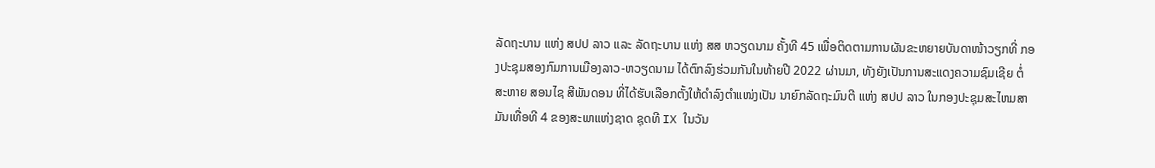ລັດຖະບານ ແຫ່ງ ສປປ ລາວ ແລະ ລັດຖະບານ ແຫ່ງ ສສ ຫວຽດນາມ ຄັ້ງທີ 45 ເພື່ອຕິດຕາມການຜັນຂະຫຍາຍບັນດາໜ້າວຽກທີ່ ກອງປະຊຸມສອງກົມການເມືອງລາວ-ຫວຽດນາມ ໄດ້ຕົກລົງຮ່ວມກັນໃນທ້າຍປີ 2022 ຜ່ານມາ, ທັງຍັງເປັນການສະແດງຄວາມຊົມເຊີຍ ຕໍ່ ສະຫາຍ ສອນໄຊ ສີພັນດອນ ທີ່ໄດ້ຮັບເລືອກຕັ້ງໃຫ້ດໍາລົງຕໍາແໜ່ງເປັນ ນາຍົກລັດຖະມົນຕີ ແຫ່ງ ສປປ ລາວ ໃນກອງປະຊຸມສະໄຫມສາມັນເທື່ອທີ 4 ຂອງສະພາແຫ່ງຊາດ ຊຸດທີ IX ໃນວັນ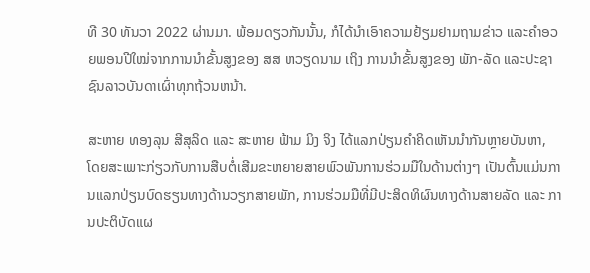ທີ 30 ທັນວາ 2022 ຜ່ານມາ. ພ້ອມດຽວກັນນັ້ນ, ກໍໄດ້ນໍາເອົາຄວາມຢ້ຽມຢາມຖາມຂ່າວ ແລະຄໍາອວຍພອນປີໃໝ່ຈາກການນໍາຂັ້ນສູງຂອງ ສສ ຫວຽດນາມ ເຖິງ ການນໍາຂັ້ນສູງຂອງ ພັກ-ລັດ ແລະປະຊາຊົນລາວບັນດາເຜົ່າທຸກຖ້ວນຫນ້າ.

ສະຫາຍ ທອງລຸນ ສີສຸລິດ ແລະ ສະຫາຍ ຟ້າມ ມິງ ຈິງ ໄດ້ແລກປ່ຽນຄໍາຄິດເຫັນນໍາກັນຫຼາຍບັນຫາ, ໂດຍສະເພາະກ່ຽວກັບການສືບຕໍ່ເສີມຂະຫຍາຍສາຍພົວພັນການຮ່ວມມືໃນດ້ານຕ່າງໆ ເປັນຕົ້ນແມ່ນການແລກປ່ຽນບົດຮຽນທາງດ້ານວຽກສາຍພັກ, ການຮ່ວມມືທີ່ມີປະສິດທິຜົນທາງດ້ານສາຍລັດ ແລະ ການປະຕິບັດແຜ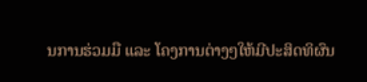ນການຮ່ວມມື ແລະ ໂຄງການຕ່າງໆໃຫ້ມີປະສິດທິຜົນ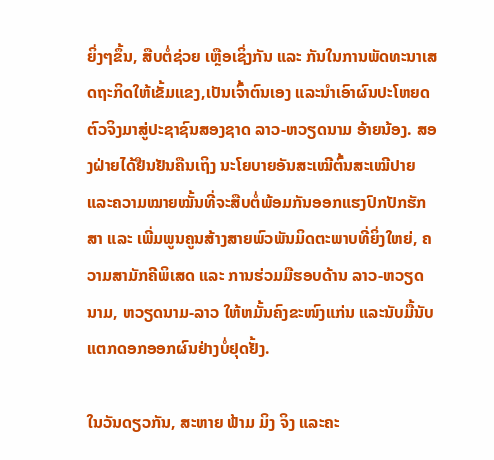ຍິ່ງໆຂຶ້ນ, ສືບຕໍ່ຊ່ວຍ ເຫຼືອເຊິ່ງກັນ ແລະ ກັນໃນການພັດທະນາເສດຖະກິດໃຫ້ເຂັ້ມແຂງ,ເປັນເຈົ້າຕົນເອງ ແລະນໍາເອົາຜົນປະໂຫຍດຕົວຈິງມາສູ່ປະຊາຊົນສອງຊາດ ລາວ-ຫວຽດນາມ ອ້າຍນ້ອງ. ສອງຝ່າຍໄດ້ຢືນຢັນຄືນເຖິງ ນະໂຍບາຍອັນສະເໝີຕົ້ນສະເໝີປາຍ ແລະຄວາມໝາຍໝັ້ນທີ່ຈະສືບຕໍ່ພ້ອມກັນອອກແຮງປົກປັກຮັກສາ ແລະ ເພີ່ມພູນຄູນສ້າງສາຍພົວພັນມິດຕະພາບທີ່ຍິ່ງໃຫຍ່, ຄວາມສາມັກຄີພິເສດ ແລະ ການຮ່ວມມືຮອບດ້ານ ລາວ-ຫວຽດນາມ, ຫວຽດນາມ-ລາວ ໃຫ້ຫມັ້ນຄົງຂະໜົງແກ່ນ ແລະນັບມື້ນັບແຕກດອກອອກຜົນຢ່າງບໍ່ຢຸດຢັ້ງ.

ໃນວັນດຽວກັນ, ສະຫາຍ ຟ້າມ ມິງ ຈິງ ແລະຄະ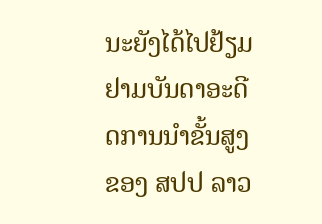ນະຍັງໄດ້ໄປຢ້ຽມຢາມບັນດາອະດີດການນໍາຂັ້ນສູງຂອງ ສປປ ລາວ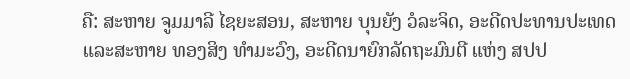ຄື: ສະຫາຍ ຈູມມາລີ ໄຊຍະສອນ, ສະຫາຍ ບຸນຍັງ ວໍລະຈິດ, ອະດີດປະທານປະເທດ ແລະສະຫາຍ ທອງສິງ ທໍາມະວົງ, ອະດີດນາຍົກລັດຖະມົນຕີ ແຫ່ງ ສປປ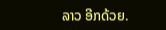ລາວ ອີກດ້ວຍ.